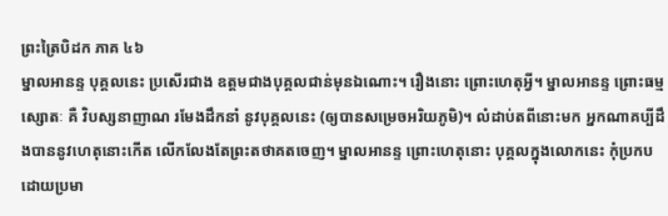ព្រះត្រៃបិដក ភាគ ៤៦
ម្នាលអានន្ទ បុគ្គលនេះ ប្រសើរជាង ឧត្តមជាងបុគ្គលជាន់មុនឯណោះ។ រឿងនោះ ព្រោះហេតុអ្វី។ ម្នាលអានន្ទ ព្រោះធម្មស្សោតៈ គឺ វិបស្សនាញាណ រមែងដឹកនាំ នូវបុគ្គលនេះ (ឲ្យបានសម្រេចអរិយភូមិ)។ លំដាប់តពីនោះមក អ្នកណាគប្បីដឹងបាននូវហេតុនោះកើត លើកលែងតែព្រះតថាគតចេញ។ ម្នាលអានន្ទ ព្រោះហេតុនោះ បុគ្គលក្នុងលោកនេះ កុំប្រកបដោយប្រមា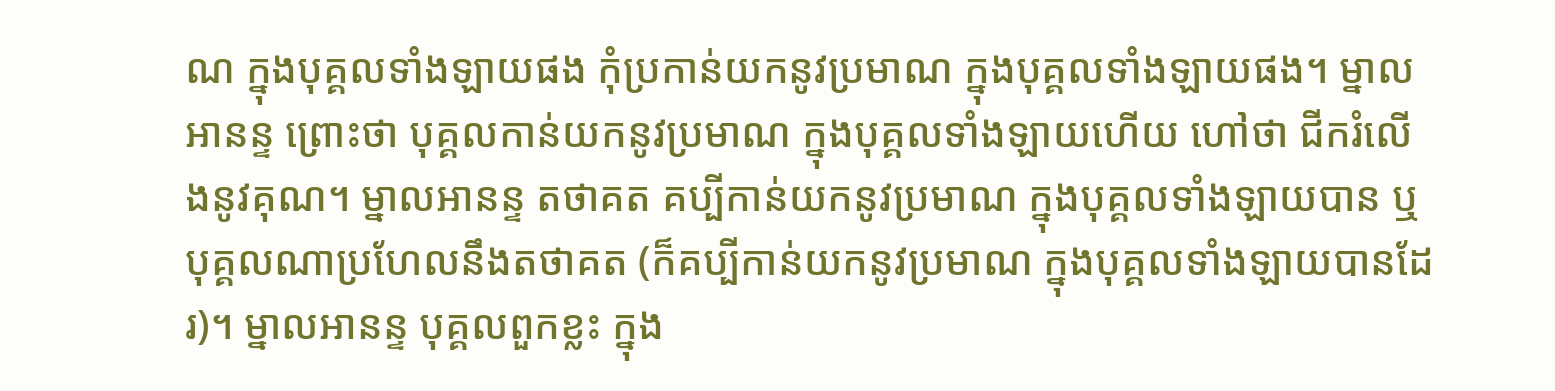ណ ក្នុងបុគ្គលទាំងឡាយផង កុំប្រកាន់យកនូវប្រមាណ ក្នុងបុគ្គលទាំងឡាយផង។ ម្នាលអានន្ទ ព្រោះថា បុគ្គលកាន់យកនូវប្រមាណ ក្នុងបុគ្គលទាំងឡាយហើយ ហៅថា ជីករំលើងនូវគុណ។ ម្នាលអានន្ទ តថាគត គប្បីកាន់យកនូវប្រមាណ ក្នុងបុគ្គលទាំងឡាយបាន ឬបុគ្គលណាប្រហែលនឹងតថាគត (ក៏គប្បីកាន់យកនូវប្រមាណ ក្នុងបុគ្គលទាំងឡាយបានដែរ)។ ម្នាលអានន្ទ បុគ្គលពួកខ្លះ ក្នុង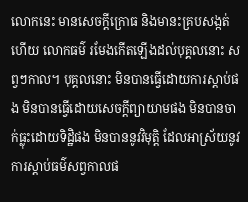លោកនេះ មានសេចក្តីក្រោធ និងមានះគ្របសង្កត់ហើយ លោកធម៌ រមែងកើតឡើងដល់បុគ្គលនោះ សព្វៗកាល។ បុគ្គលនោះ មិនបានធ្វើដោយការស្តាប់ផង មិនបានធ្វើដោយសេចក្តីព្យាយាមផង មិនបានចាក់ធ្លុះដោយទិដ្ឋិផង មិនបាននូវវិមុត្តិ ដែលអាស្រ័យនូវការស្តាប់ធម៌សព្វកាលផ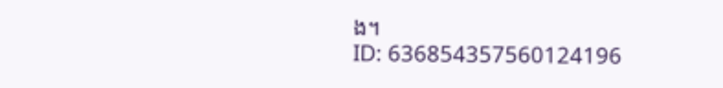ង។
ID: 636854357560124196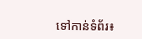ទៅកាន់ទំព័រ៖